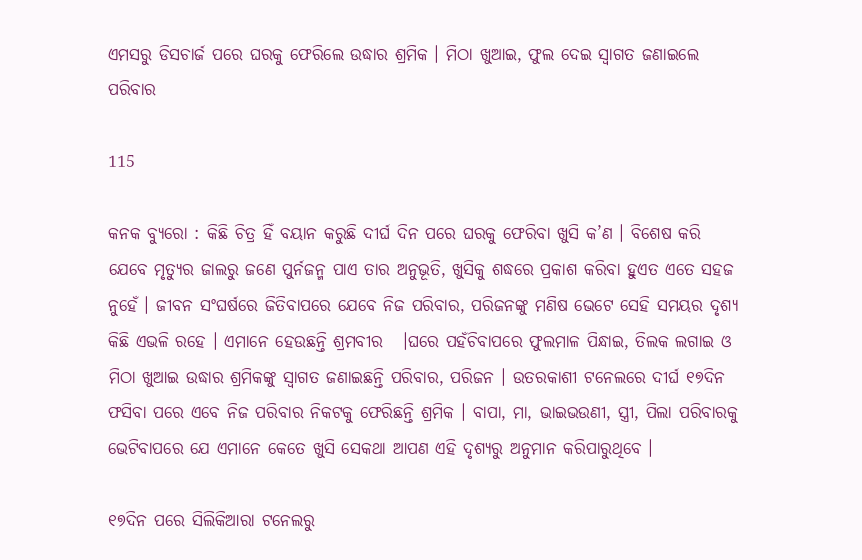ଏମସରୁ ଡିସଚାର୍ଜ ପରେ ଘରକୁ ଫେରିଲେ ଉଦ୍ଧାର ଶ୍ରମିକ । ମିଠା ଖୁଆଇ, ଫୁଲ ଦେଇ ସ୍ୱାଗତ ଜଣାଇଲେ ପରିବାର

115

କନକ ବ୍ୟୁରୋ : କିଛି ଚିତ୍ର ହିଁ ବୟାନ କରୁଛି ଦୀର୍ଘ ଦିନ ପରେ ଘରକୁ ଫେରିବା ଖୁସି କ’ଣ । ବିଶେଷ କରି ଯେବେ ମୃତ୍ୟୁର ଜାଲରୁ ଜଣେ ପୁର୍ନଜନ୍ମ ପାଏ ତାର ଅନୁଭୂତି, ଖୁସିକୁ ଶଦ୍ଧରେ ପ୍ରକାଶ କରିବା ହୁଏତ ଏତେ ସହଜ ନୁହେଁ । ଜୀବନ ସଂଘର୍ଷରେ ଜିତିବାପରେ ଯେବେ ନିଜ ପରିବାର, ପରିଜନଙ୍କୁ ମଣିଷ ଭେଟେ ସେହି ସମୟର ଦୃଶ୍ୟ କିଛି ଏଭଳି ରହେ । ଏମାନେ ହେଉଛନ୍ତି ଶ୍ରମବୀର   ।ଘରେ ପହଁଚିବାପରେ ଫୁଲମାଳ ପିନ୍ଧାଇ, ତିଲକ ଲଗାଇ ଓ ମିଠା ଖୁଆଇ ଉଦ୍ଧାର ଶ୍ରମିକଙ୍କୁ ସ୍ୱାଗତ ଜଣାଇଛନ୍ତି ପରିବାର, ପରିଜନ । ଉତରକାଶୀ ଟନେଲରେ ଦୀର୍ଘ ୧୭ଦିନ ଫସିବା ପରେ ଏବେ ନିଜ ପରିବାର ନିକଟକୁ ଫେରିଛନ୍ତି ଶ୍ରମିକ । ବାପା, ମା, ଭାଇଭଉଣୀ, ସ୍ତ୍ରୀ, ପିଲା ପରିବାରକୁ ଭେଟିବାପରେ ଯେ ଏମାନେ କେତେ ଖୁସି ସେକଥା ଆପଣ ଏହି ଦୃଶ୍ୟରୁ ଅନୁମାନ କରିପାରୁଥିବେ ।

୧୭ଦିନ ପରେ ସିଲିକିଆରା ଟନେଲରୁ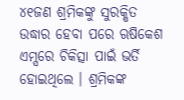୪୧ଜଣ ଶ୍ରମିକଙ୍କୁ ସୁରକ୍ଷିତ ଉଦ୍ଧାର ହେବା ପରେ ଋଷିକେଶ ଏମ୍ସରେ ଚିକିତ୍ସା ପାଇଁ ଭର୍ତି ହୋଇଥିଲେ । ଶ୍ରମିକଙ୍କ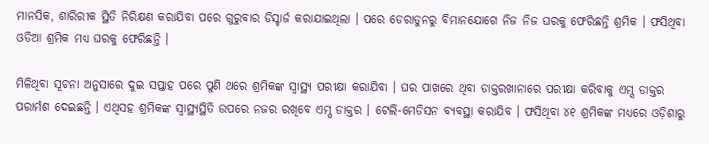ମାନସିକ, ଶାରିରୀକ ସ୍ଥିତି ନିରିକ୍ଷଣ କରାଯିବା ପରେ ଗୁରୁବାର ଡିସ୍ଚାର୍ଜ କରାଯାଇଥିଲା । ପରେ ଡେରାଡୁନରୁ ବିମାନଯୋଗେ ନିଜ ନିଜ ଘରକୁ ଫେରିଛନ୍ତି ଶ୍ରମିକ । ଫସିଥିବା ଓଡିଆ ଶ୍ରମିକ ମଧ୍ୟ ଘରକୁ ଫେରିଛନ୍ତି ।

ମିଳିଥିବା ସୂଚନା ଅନୁସାରେ ଦୁଇ ସପ୍ତାହ ପରେ ପୁଣି ଥରେ ଶ୍ରମିକଙ୍କ ସ୍ୱାସ୍ଥ୍ୟ ପରୀକ୍ଷା କରାଯିବା । ଘର ପାଖରେ ଥିବା ଡାକ୍ତରଖାନାରେ ପରୀକ୍ଷା କରିବାକୁ ଏମ୍ସ ଡାକ୍ତର ପରାର୍ମଶ ଦେଇଛନ୍ତି । ଏଥିସହ ଶ୍ରମିକଙ୍କ ସ୍ୱାସ୍ଥ୍ୟସ୍ଥିତି ଉପରେ ନଜର ରଖିବେ ଏମ୍ସ ଡାକ୍ତର । ଟେଲି-ମେଡିସନ ବ୍ୟବସ୍ଥା କରାଯିବ । ଫସିଥିବା ୪୧ ଶ୍ରମିକଙ୍କ ମଧ୍ୟରେ ଓଡ଼ିଶାରୁ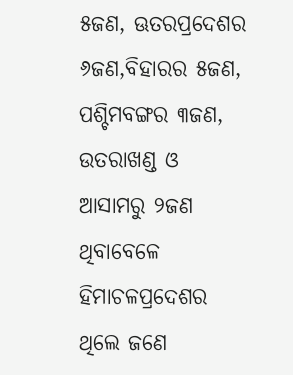୫ଜଣ, ଊତରପ୍ରଦେଶର ୬ଜଣ,ବିହାରର ୫ଜଣ, ପଶ୍ଚିମବଙ୍ଗର ୩ଜଣ, ଉତରାଖଣ୍ଡ ଓ ଆସାମରୁ ୨ଜଣ ଥିବାବେଳେ ହିମାଚଳପ୍ରଦେଶର ଥିଲେ ଜଣେ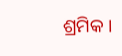ଶ୍ରମିକ ।